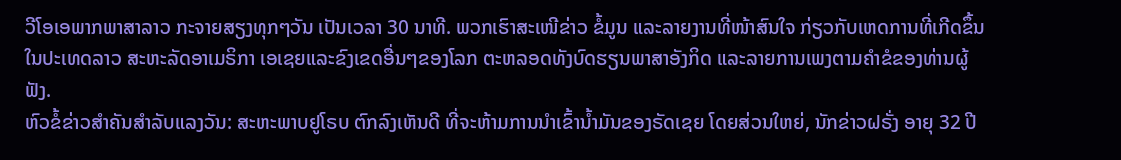ວີໂອເອພາກພາສາລາວ ກະຈາຍສຽງທຸກໆວັນ ເປັນເວລາ 30 ນາທີ. ພວກເຮົາສະເໜີຂ່າວ ຂໍ້ມູນ ແລະລາຍງານທີ່ໜ້າສົນໃຈ ກ່ຽວກັບເຫດການທີ່ເກີດຂຶ້ນໃນປະເທດລາວ ສະຫະລັດອາເມຣິກາ ເອເຊຍແລະຂົງເຂດອື່ນໆຂອງໂລກ ຕະຫລອດທັງບົດຮຽນພາສາອັງກິດ ແລະລາຍການເພງຕາມຄຳຂໍຂອງທ່ານຜູ້ຟັງ.
ຫົວຂໍ້ຂ່າວສຳຄັນສຳລັບແລງວັນ: ສະຫະພາບຢູໂຣບ ຕົກລົງເຫັນດີ ທີ່ຈະຫ້າມການນຳເຂົ້ານ້ຳມັນຂອງຣັດເຊຍ ໂດຍສ່ວນໃຫຍ່, ນັກຂ່າວຝຣັ່ງ ອາຍຸ 32 ປີ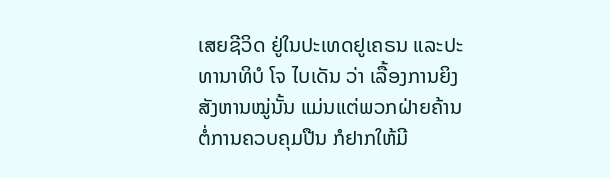ເສຍຊີວິດ ຢູ່ໃນປະເທດຢູເຄຣນ ແລະປະທານາທິບໍ ໂຈ ໄບເດັນ ວ່າ ເລື້ອງການຍິງສັງຫານໝູ່ນັ້ນ ແມ່ນແຕ່ພວກຝ່າຍຄ້ານ ຕໍ່ການຄວບຄຸມປືນ ກໍຢາກໃຫ້ມີ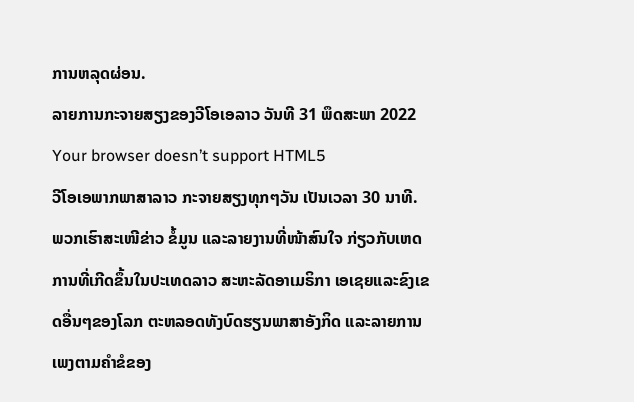ການຫລຸດຜ່ອນ.
ລາຍການກະຈາຍສຽງຂອງວີໂອເອລາວ ວັນທີ 31 ພຶດສະພາ 2022
Your browser doesn’t support HTML5
ວີໂອເອພາກພາສາລາວ ກະຈາຍສຽງທຸກໆວັນ ເປັນເວລາ 30 ນາທີ. ພວກເຮົາສະເໜີຂ່າວ ຂໍ້ມູນ ແລະລາຍງານທີ່ໜ້າສົນໃຈ ກ່ຽວກັບເຫດການທີ່ເກີດຂຶ້ນໃນປະເທດລາວ ສະຫະລັດອາເມຣິກາ ເອເຊຍແລະຂົງເຂດອື່ນໆຂອງໂລກ ຕະຫລອດທັງບົດຮຽນພາສາອັງກິດ ແລະລາຍການເພງຕາມຄຳຂໍຂອງ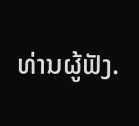ທ່ານຜູ້ຟັງ.